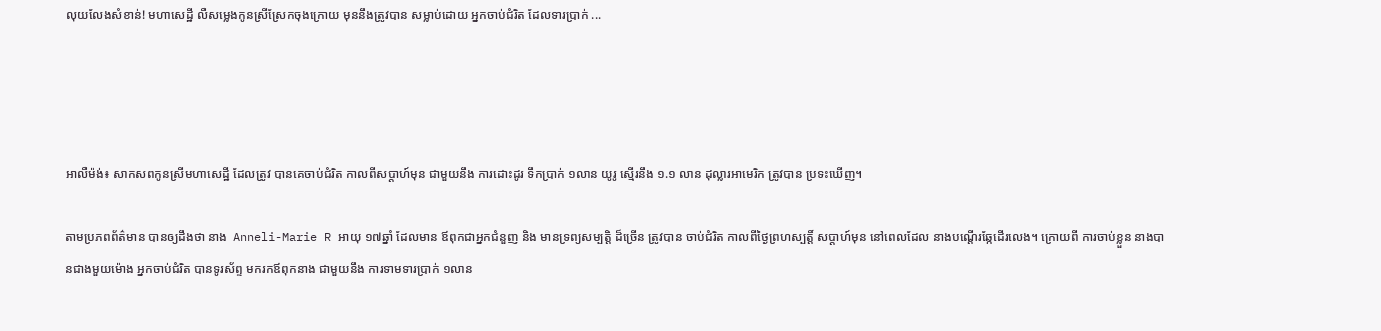លុយលែងសំខាន់! មហាសេដ្ឋី លឺសម្លេងកូនស្រីស្រែកចុងក្រោយ មុននឹងត្រូវបាន សម្លាប់ដោយ អ្នកចាប់ជំរិត ដែលទារប្រាក់ ...




អាលឺម៉ង់៖ សាកសពកូនស្រីមហាសេដ្ឋី ដែលត្រូវ បានគេចាប់ជំរិត កាលពីសប្ដាហ៍មុន ជាមួយនឹង ការដោះដូរ ទឹកប្រាក់ ១លាន យូរូ ស្មើរនឹង ១.១ លាន ដុល្លារអាមេរិក ត្រូវបាន ប្រទះឃើញ។

តាមប្រភពព័ត៌មាន បានឲ្យដឹងថា នាង  Anneli-Marie R អាយុ ១៧ឆ្នាំ ដែលមាន ឪពុកជាអ្នកជំនួញ និង មានទ្រព្យសម្បត្ដិ ដ៏ច្រើន ត្រូវបាន ចាប់ជំរិត កាលពីថ្ងៃព្រហស្បត្ដិ៍ សប្ដាហ៍មុន នៅពេលដែល នាងបណ្ដើរឆ្កែដើរលេង។ ក្រោយពី ការចាប់ខ្លួន នាងបានជាងមួយម៉ោង អ្នកចាប់ជំរិត បានទូរស័ព្ទ មករកឪពុកនាង ជាមួយនឹង ការទាមទារប្រាក់ ១លាន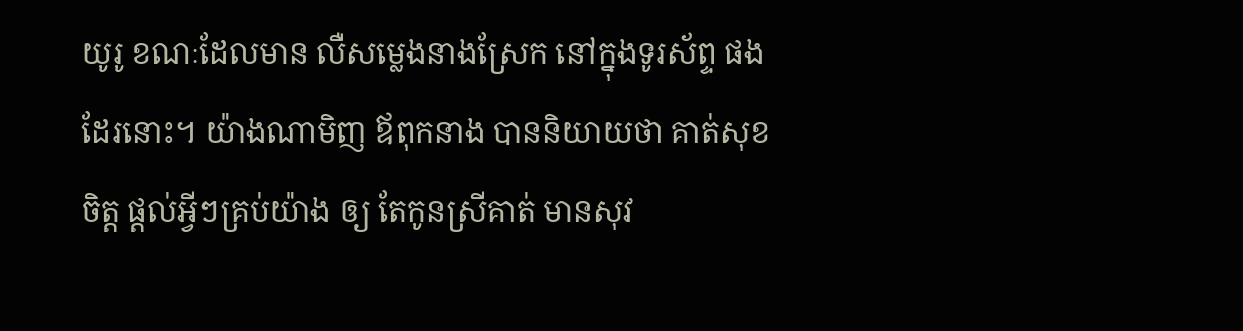យូរូ ខណៈដែលមាន លឺសម្លេងនាងស្រែក នៅក្នុងទូរស័ព្ទ ផងដែរនោះ។ យ៉ាងណាមិញ ឪពុកនាង បាននិយាយថា គាត់សុខចិត្ដ ផ្ដល់អ្វីៗគ្រប់យ៉ាង ឲ្យ តែកូនស្រីគាត់ មានសុវ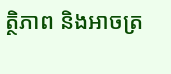ត្ថិភាព និងអាចត្រ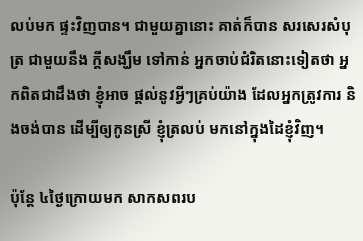លប់មក ផ្ទះវិញបាន។ ជាមួយគ្នានោះ គាត់ក៏បាន សរសេរសំបុត្រ ជាមួយនឹង ក្ដីសង្ឃឹម ទៅកាន់ អ្នកចាប់ជំរិតនោះទៀតថា អ្នកពិតជាដឹងថា ខ្ញុំអាច ផ្ដល់នូវអ្វីៗគ្រប់យ៉ាង ដែលអ្នកត្រូវការ និងចង់បាន ដើម្បីឲ្យកូនស្រី ខ្ញុំត្រលប់ មកនៅក្នុងដៃខ្ញុំវិញ។

ប៉ុន្ដែ ៤ថ្ងៃក្រោយមក សាកសពរប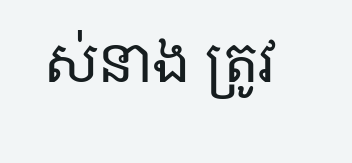ស់នាង ត្រូវ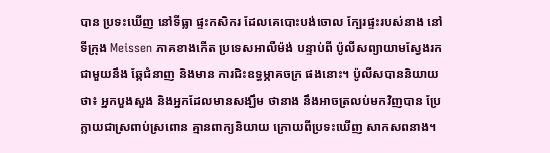បាន ប្រទះឃើញ នៅទីធ្លា ផ្ទះកសិករ ដែលគេបោះបង់ចោល ក្បែរផ្ទះរបស់នាង នៅ ទីក្រុង Meissen ភាគខាងកើត ប្រទេសអាលឺម៉ង់ បន្ទាប់ពី ប៉ូលីសព្យាយាមស្វែងរក ជាមួយនឹង ឆ្កែជំនាញ និងមាន ការជិះឧទ្ធម្ភាគចក្រ ផងនោះ។ ប៉ូលីសបាននិយាយថា៖ អ្នកបួងសួង និងអ្នកដែលមានសង្ឃឹម ថានាង នឹងអាចត្រលប់មកវិញបាន ប្រែក្លាយជាស្រពាប់ស្រពោន គ្មានពាក្យនិយាយ ក្រោយពីប្រទះឃើញ សាកសពនាង។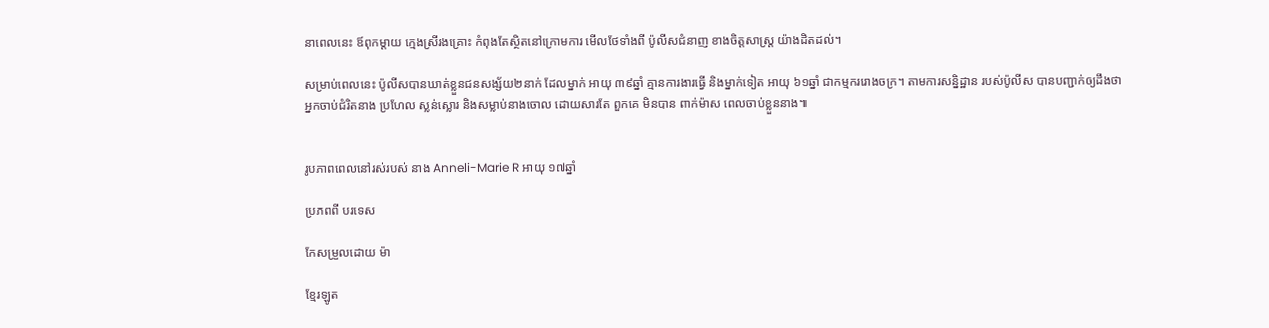នាពេលនេះ ឪពុកម្ដាយ ក្មេងស្រីរងគ្រោះ កំពុងតែស្ថិតនៅក្រោមការ មើលថែទាំងពី ប៉ូលីសជំនាញ ខាងចិត្ដសាស្ដ្រ យ៉ាងដិតដល់។

សម្រាប់ពេលនេះ ប៉ូលីសបានឃាត់ខ្លួនជនសង្ស័យ២នាក់ ដែលម្នាក់ អាយុ ៣៩ឆ្នាំ គ្មានការងារធ្វើ និងម្នាក់ទៀត អាយុ ៦១ឆ្នាំ ជាកម្មកររោងចក្រ។ តាមការសនិ្នដ្ឋាន របស់ប៉ូលីស បានបញ្ជាក់ឲ្យដឹងថា អ្នកចាប់ជំរិតនាង ប្រហែល ស្លន់ស្លោរ និងសម្លាប់នាងចោល ដោយសារតែ ពួកគេ មិនបាន ពាក់ម៉ាស ពេលចាប់ខ្លួននាង៕


រូបភាពពេលនៅរស់របស់ នាង Anneli-Marie R អាយុ ១៧ឆ្នាំ

ប្រភពពី បរទេស

កែសម្រួលដោយ ម៉ា

ខ្មែរឡូត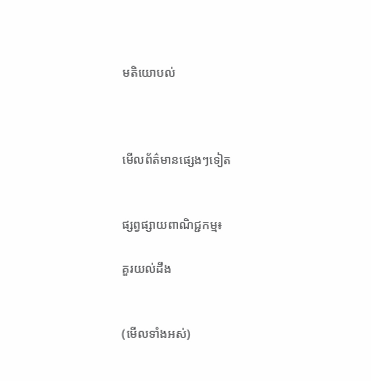មតិយោបល់



មើលព័ត៌មានផ្សេងៗទៀត


ផ្សព្វផ្សាយពាណិជ្ជកម្ម៖

គួរយល់ដឹង


(មើលទាំងអស់)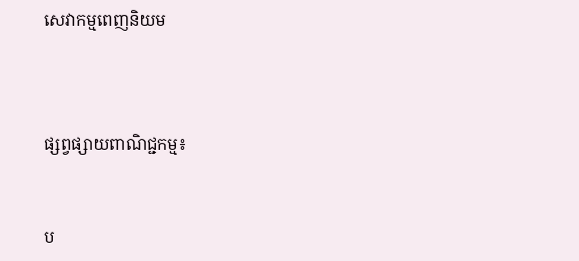សេវាកម្មពេញនិយម



ផ្សព្វផ្សាយពាណិជ្ជកម្ម៖


ប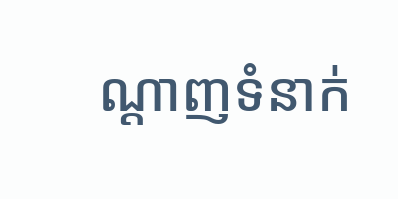ណ្តាញទំនាក់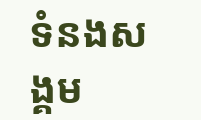ទំនងសង្គម